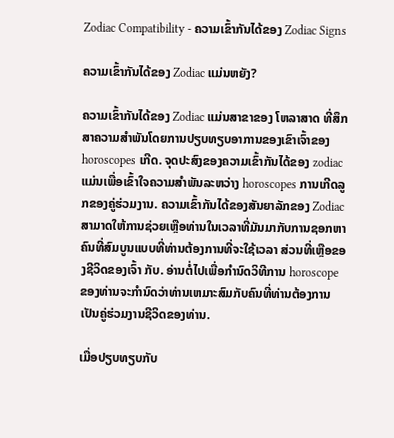Zodiac Compatibility - ຄວາມເຂົ້າກັນໄດ້ຂອງ Zodiac Signs

ຄວາມເຂົ້າກັນໄດ້ຂອງ Zodiac ແມ່ນຫຍັງ?

ຄວາມເຂົ້າກັນໄດ້ຂອງ Zodiac ແມ່ນສາຂາຂອງ ໂຫລາສາດ ທີ່ສຶກສາຄວາມສໍາພັນໂດຍການປຽບທຽບອາການຂອງເຂົາເຈົ້າຂອງ horoscopes ເກີດ. ຈຸດປະສົງຂອງຄວາມເຂົ້າກັນໄດ້ຂອງ zodiac ແມ່ນເພື່ອເຂົ້າໃຈຄວາມສໍາພັນລະຫວ່າງ horoscopes ການເກີດລູກຂອງຄູ່ຮ່ວມງານ. ຄວາມເຂົ້າກັນໄດ້ຂອງສັນຍາລັກຂອງ Zodiac ສາມາດໃຫ້ການຊ່ວຍເຫຼືອທ່ານໃນເວລາທີ່ມັນມາກັບການຊອກຫາຄົນທີ່ສົມບູນແບບທີ່ທ່ານຕ້ອງການທີ່ຈະໃຊ້ເວລາ ສ່ວນທີ່ເຫຼືອຂອງຊີວິດຂອງເຈົ້າ ກັບ. ອ່ານຕໍ່ໄປເພື່ອກໍານົດວິທີການ horoscope ຂອງທ່ານຈະກໍານົດວ່າທ່ານເຫມາະສົມກັບຄົນທີ່ທ່ານຕ້ອງການເປັນຄູ່ຮ່ວມງານຊີວິດຂອງທ່ານ.

ເມື່ອປຽບທຽບກັບ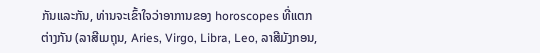ກັນແລະກັນ, ທ່ານຈະເຂົ້າໃຈວ່າອາການຂອງ horoscopes ທີ່ແຕກຕ່າງກັນ (ລາສີເມຖຸນ, Aries, Virgo, Libra, Leo, ລາສີມັງກອນ,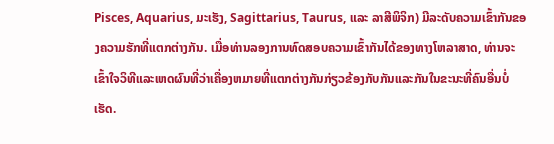Pisces, Aquarius, ມະເຮັງ, Sagittarius, Taurus, ແລະ ລາສີພິຈິກ) ມີລະດັບຄວາມເຂົ້າກັນຂອງຄວາມຮັກທີ່ແຕກຕ່າງກັນ. ເມື່ອທ່ານລອງການທົດສອບຄວາມເຂົ້າກັນໄດ້ຂອງທາງໂຫລາສາດ, ທ່ານຈະເຂົ້າໃຈວິທີແລະເຫດຜົນທີ່ວ່າເຄື່ອງຫມາຍທີ່ແຕກຕ່າງກັນກ່ຽວຂ້ອງກັບກັນແລະກັນໃນຂະນະທີ່ຄົນອື່ນບໍ່ເຮັດ.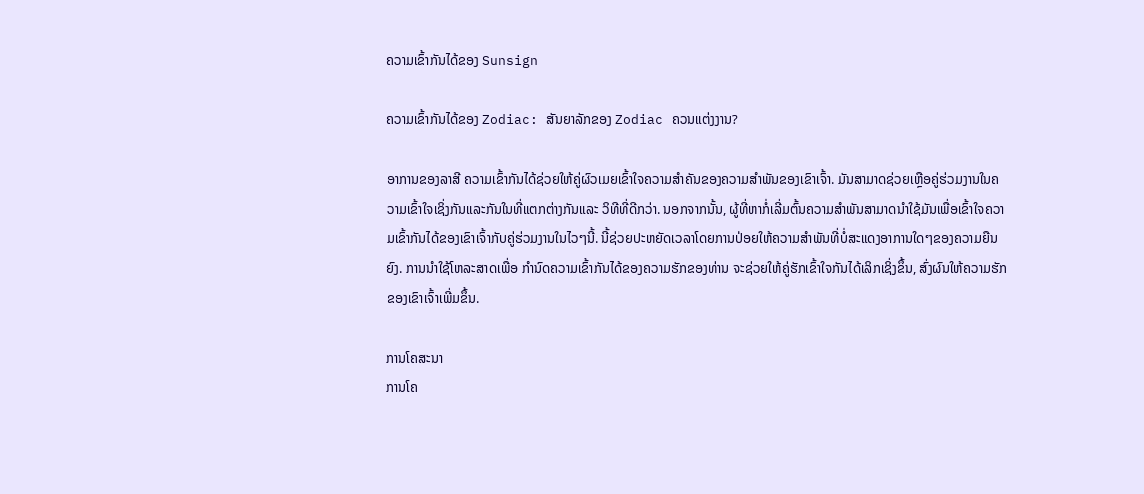ຄວາມເຂົ້າກັນໄດ້ຂອງ Sunsign

ຄວາມເຂົ້າກັນໄດ້ຂອງ Zodiac: ສັນຍາລັກຂອງ Zodiac ຄວນແຕ່ງງານ?

ອາການຂອງລາສີ ຄວາມເຂົ້າກັນໄດ້ຊ່ວຍໃຫ້ຄູ່ຜົວເມຍເຂົ້າໃຈຄວາມສໍາຄັນຂອງຄວາມສໍາພັນຂອງເຂົາເຈົ້າ. ມັນສາມາດຊ່ວຍເຫຼືອຄູ່ຮ່ວມງານໃນຄວາມເຂົ້າໃຈເຊິ່ງກັນແລະກັນໃນທີ່ແຕກຕ່າງກັນແລະ ວິທີທີ່ດີກວ່າ. ນອກຈາກນັ້ນ, ຜູ້ທີ່ຫາກໍ່ເລີ່ມຕົ້ນຄວາມສໍາພັນສາມາດນໍາໃຊ້ມັນເພື່ອເຂົ້າໃຈຄວາມເຂົ້າກັນໄດ້ຂອງເຂົາເຈົ້າກັບຄູ່ຮ່ວມງານໃນໄວໆນີ້. ນີ້ຊ່ວຍປະຫຍັດເວລາໂດຍການປ່ອຍໃຫ້ຄວາມສໍາພັນທີ່ບໍ່ສະແດງອາການໃດໆຂອງຄວາມຍືນຍົງ. ການນໍາໃຊ້ໂຫລະສາດເພື່ອ ກໍານົດຄວາມເຂົ້າກັນໄດ້ຂອງຄວາມຮັກຂອງທ່ານ ຈະຊ່ວຍໃຫ້ຄູ່ຮັກເຂົ້າໃຈກັນໄດ້ເລິກເຊິ່ງຂຶ້ນ, ສົ່ງຜົນໃຫ້ຄວາມຮັກຂອງເຂົາເຈົ້າເພີ່ມຂຶ້ນ.

ການໂຄສະນາ
ການໂຄ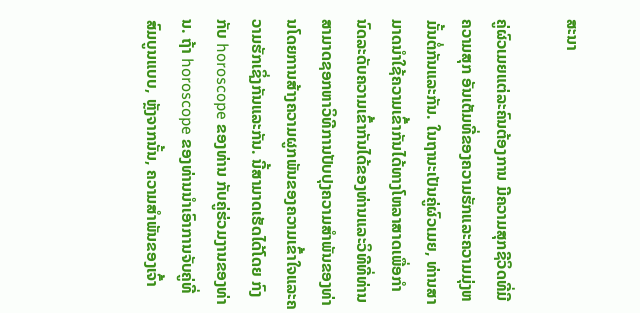ສະນາ

ຄູ່ຜົວເມຍແຕ່ລະຄົນຕ້ອງການ ມີຄວາມສຸກຊີວິດທີ່ມີຄວາມສຸກ ອັນເຕັມທີ່ຂອງຄວາມຮັກແລະຄວາມມຸ່ງຫມັ້ນຕໍ່ກັນແລະກັນ. ໃນຖານະເປັນຄູ່ຜົວເມຍ, ທ່ານສາມາດນໍາໃຊ້ຄວາມເຂົ້າກັນໄດ້ທາງໂຫລາສາດເພື່ອກໍານົດລະດັບຄວາມເຂົ້າກັນໄດ້ຂອງທ່ານແລະວິທີທີ່ທ່ານສາມາດຊອກຫາວິທີການປັບປຸງຄວາມສໍາພັນຂອງທ່ານໂດຍການສ້າງຄວາມຜູກພັນຂອງຄວາມເຂົ້າໃຈແລະຄວາມຮັກເຊິ່ງກັນແລະກັນ. ນີ້ສາມາດເຮັດໄດ້ໂດຍ ກົງກັບ horoscope ຂອງທ່ານ ກັບຄູ່ຮ່ວມງານຂອງທ່ານ. ຖ້າ horoscope ຂອງທ່ານນໍາເອົາການຈັບຄູ່ທີ່ສົມບູນແບບ, ຫຼັງຈາກນັ້ນ, ຄວາມສໍາພັນຂອງເຈົ້າ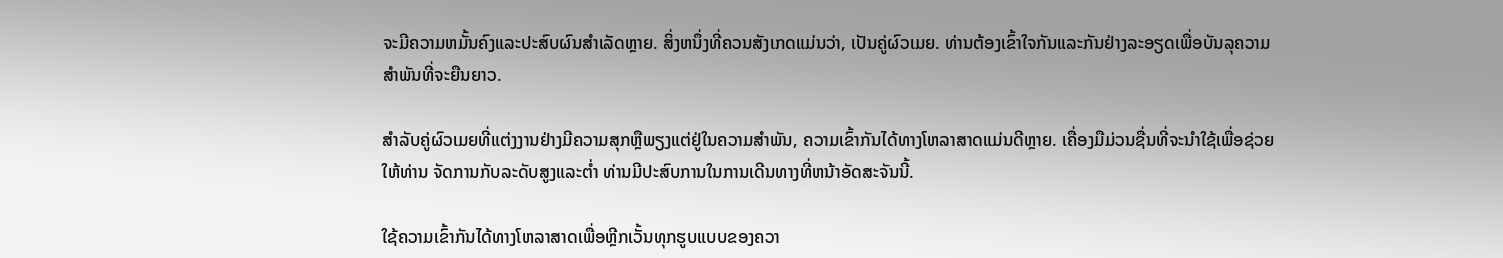ຈະມີຄວາມຫມັ້ນຄົງແລະປະສົບຜົນສໍາເລັດຫຼາຍ. ສິ່ງຫນຶ່ງທີ່ຄວນສັງເກດແມ່ນວ່າ, ເປັນຄູ່ຜົວເມຍ. ທ່ານຕ້ອງເຂົ້າໃຈກັນແລະກັນຢ່າງລະອຽດເພື່ອບັນລຸຄວາມສໍາພັນທີ່ຈະຍືນຍາວ.

ສໍາລັບຄູ່ຜົວເມຍທີ່ແຕ່ງງານຢ່າງມີຄວາມສຸກຫຼືພຽງແຕ່ຢູ່ໃນຄວາມສໍາພັນ, ຄວາມເຂົ້າກັນໄດ້ທາງໂຫລາສາດແມ່ນດີຫຼາຍ. ເຄື່ອງມືມ່ວນຊື່ນທີ່ຈະນໍາໃຊ້ເພື່ອຊ່ວຍໃຫ້ທ່ານ ຈັດການກັບລະດັບສູງແລະຕ່ຳ ທ່ານມີປະສົບການໃນການເດີນທາງທີ່ຫນ້າອັດສະຈັນນີ້.

ໃຊ້ຄວາມເຂົ້າກັນໄດ້ທາງໂຫລາສາດເພື່ອຫຼີກເວັ້ນທຸກຮູບແບບຂອງຄວາ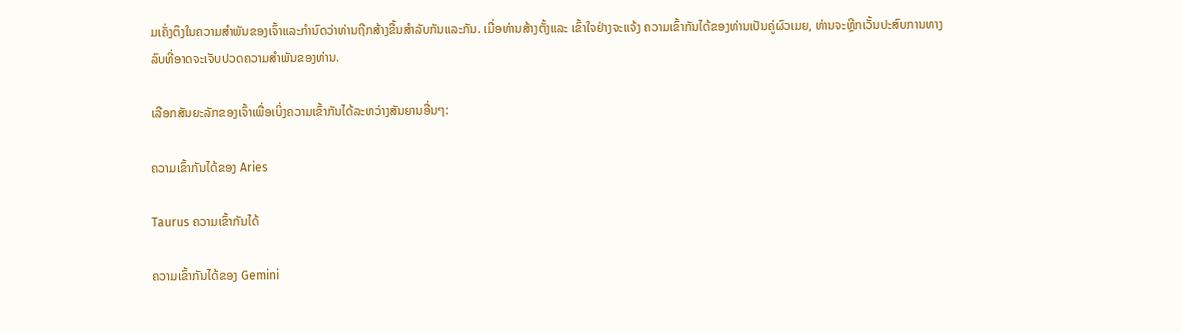ມເຄັ່ງຕຶງໃນຄວາມສໍາພັນຂອງເຈົ້າແລະກໍານົດວ່າທ່ານຖືກສ້າງຂື້ນສໍາລັບກັນແລະກັນ. ເມື່ອທ່ານສ້າງຕັ້ງແລະ ເຂົ້າໃຈຢ່າງຈະແຈ້ງ ຄວາມເຂົ້າກັນໄດ້ຂອງທ່ານເປັນຄູ່ຜົວເມຍ, ທ່ານຈະຫຼີກເວັ້ນປະສົບການທາງລົບທີ່ອາດຈະເຈັບປວດຄວາມສໍາພັນຂອງທ່ານ.

ເລືອກສັນຍະລັກຂອງເຈົ້າເພື່ອເບິ່ງຄວາມເຂົ້າກັນໄດ້ລະຫວ່າງສັນຍານອື່ນໆ:

ຄວາມເຂົ້າກັນໄດ້ຂອງ Aries

Taurus ຄວາມເຂົ້າກັນໄດ້

ຄວາມເຂົ້າກັນໄດ້ຂອງ Gemini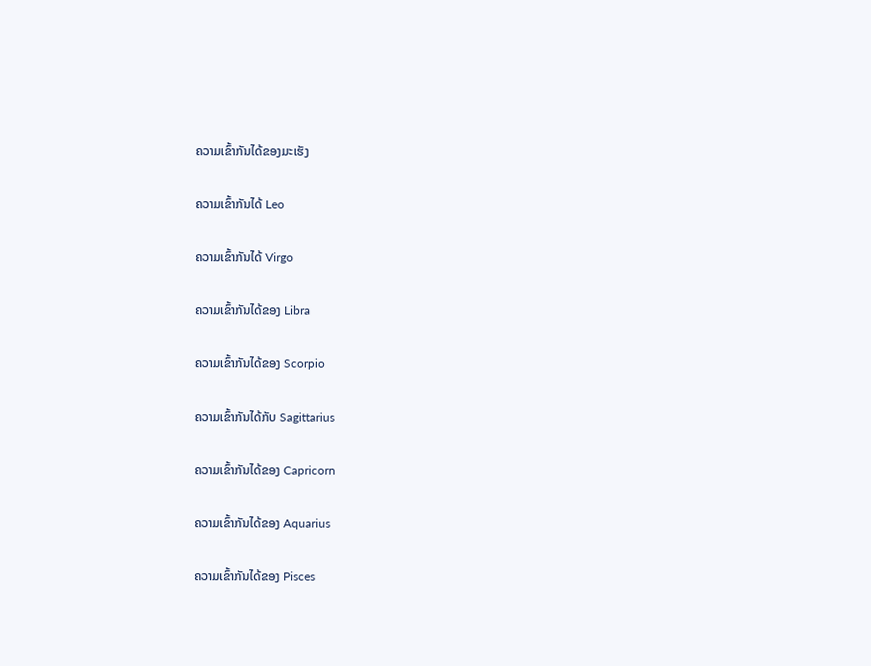ຄວາມເຂົ້າກັນໄດ້ຂອງມະເຮັງ

ຄວາມເຂົ້າກັນໄດ້ Leo

ຄວາມເຂົ້າກັນໄດ້ Virgo

ຄວາມເຂົ້າກັນໄດ້ຂອງ Libra

ຄວາມເຂົ້າກັນໄດ້ຂອງ Scorpio

ຄວາມເຂົ້າກັນໄດ້ກັບ Sagittarius

ຄວາມເຂົ້າກັນໄດ້ຂອງ Capricorn

ຄວາມເຂົ້າກັນໄດ້ຂອງ Aquarius

ຄວາມເຂົ້າກັນໄດ້ຂອງ Pisces